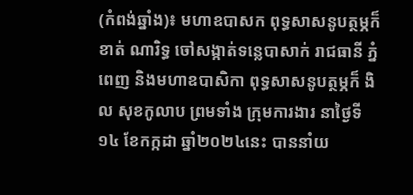(កំពង់ឆ្នាំង)៖ មហាឧបាសក ពុទ្ធសាសនូបត្ថម្ភក៏ ខាត់ ណារិទ្ធ ចៅសង្កាត់ទន្លេបាសាក់ រាជធានី ភ្នំពេញ និងមហាឧបាសិកា ពុទ្ធសាសនូបត្ថម្ភក៏ ងិល សុខកូលាប ព្រមទាំង ក្រុមការងារ នាថ្ងៃទី១៤ ខែកក្កដា ឆ្នាំ២០២៤នេះ បាននាំយ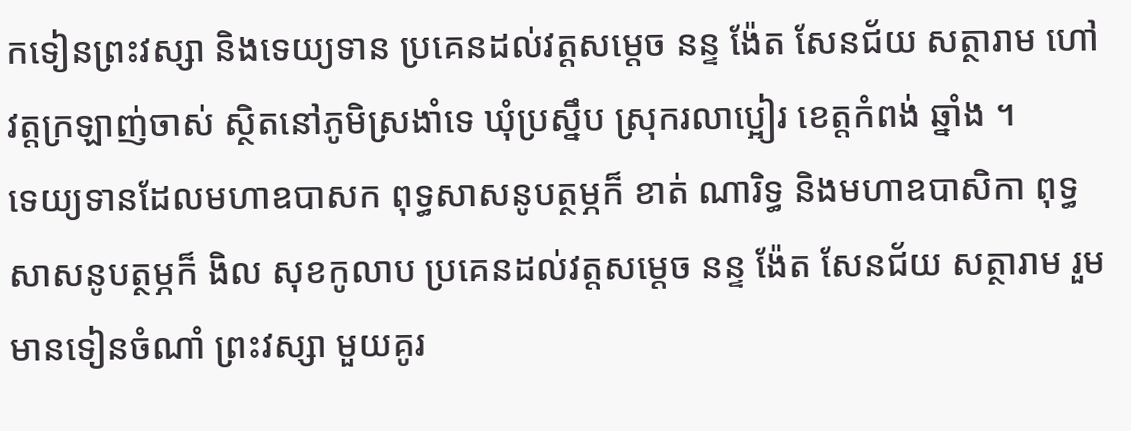កទៀនព្រះវស្សា និងទេយ្យទាន ប្រគេនដល់វត្តសម្ដេច នន្ទ ង៉ែត សែនជ័យ សត្ថារាម ហៅ វត្តក្រឡាញ់ចាស់ ស្ថិតនៅភូមិស្រងាំទេ ឃុំប្រស្នឹប ស្រុករលាប្អៀរ ខេត្តកំពង់ ឆ្នាំង ។
ទេយ្យទានដែលមហាឧបាសក ពុទ្ធសាសនូបត្ថម្ភក៏ ខាត់ ណារិទ្ធ និងមហាឧបាសិកា ពុទ្ធសាសនូបត្ថម្ភក៏ ងិល សុខកូលាប ប្រគេនដល់វត្តសម្ដេច នន្ទ ង៉ែត សែនជ័យ សត្ថារាម រួមមានទៀនចំណាំ ព្រះវស្សា មួយគូរ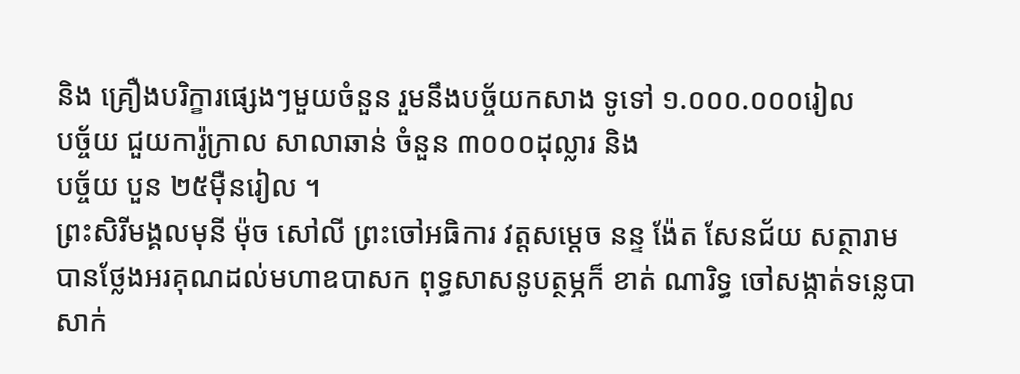និង គ្រឿងបរិក្ខារផ្សេងៗមួយចំនួន រួមនឹងបច្ច័យកសាង ទូទៅ ១.០០០.០០០រៀល
បច្ច័យ ជួយការ៉ូក្រាល សាលាឆាន់ ចំនួន ៣០០០ដុល្លារ និង
បច្ច័យ បួន ២៥មុឺនរៀល ។
ព្រះសិរីមង្គលមុនី ម៉ុច សៅលី ព្រះចៅអធិការ វត្តសម្ដេច នន្ទ ង៉ែត សែនជ័យ សត្ថារាម បានថ្លែងអរគុណដល់មហាឧបាសក ពុទ្ធសាសនូបត្ថម្ភក៏ ខាត់ ណារិទ្ធ ចៅសង្កាត់ទន្លេបាសាក់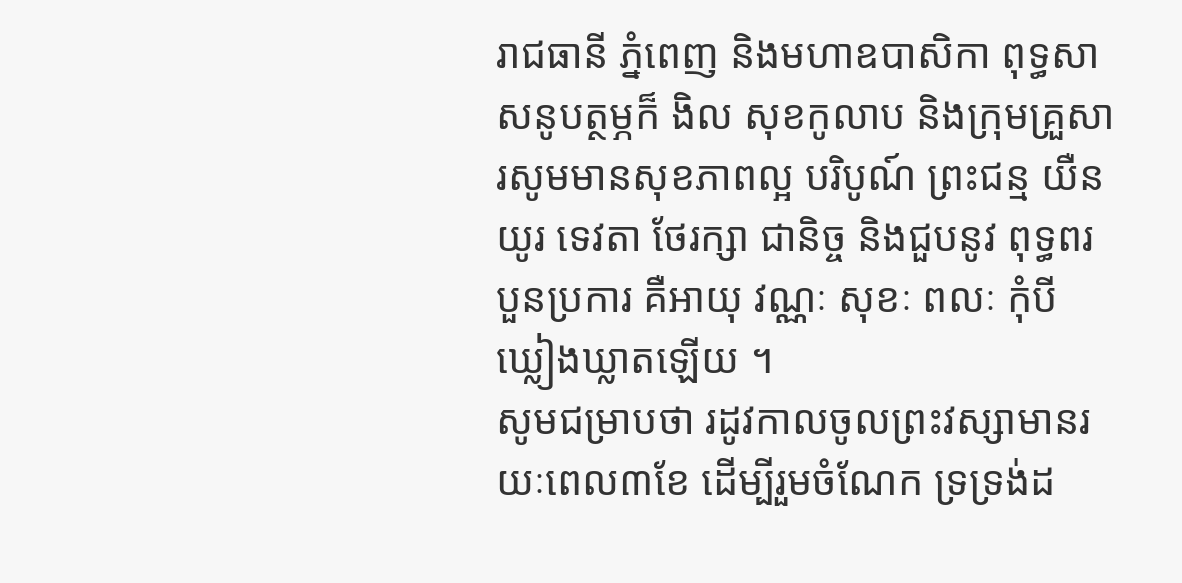រាជធានី ភ្នំពេញ និងមហាឧបាសិកា ពុទ្ធសាសនូបត្ថម្ភក៏ ងិល សុខកូលាប និងក្រុមគ្រួសារសូមមានសុខភាពល្អ បរិបូណ៍ ព្រះជន្ម យឺនយូរ ទេវតា ថែរក្សា ជានិច្ច និងជួបនូវ ពុទ្ធពរបួនប្រការ គឺអាយុ វណ្ណៈ សុខៈ ពលៈ កុំបីឃ្លៀងឃ្លាតឡេីយ ។
សូមជម្រាបថា រដូវកាលចូលព្រះវស្សាមានរយៈពេល៣ខែ ដើម្បីរួមចំណែក ទ្រទ្រង់ដ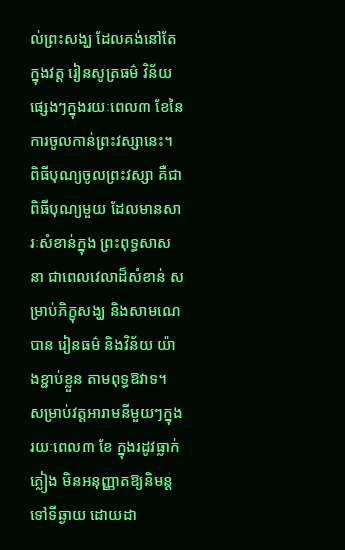ល់ព្រះសង្ឃ ដែលគង់នៅតែក្នុងវត្ត រៀនសូត្រធម៌ វិន័យផ្សេងៗក្នុងរយៈពេល៣ ខែនៃការចូលកាន់ព្រះវស្សានេះ។ ពិធីបុណ្យចូលព្រះវស្សា គឺជាពិធីបុណ្យមួយ ដែលមានសារៈសំខាន់ក្នុង ព្រះពុទ្ធសាសនា ជាពេលវេលាដ៏សំខាន់ សម្រាប់ភិក្ខុសង្ឃ និងសាមណេបាន រៀនធម៌ និងវិន័យ យ៉ាងខ្ជាប់ខ្លួន តាមពុទ្ធឱវាទ។
សម្រាប់វត្តអារាមនីមួយៗក្នុងរយៈពេល៣ ខែ ក្នុងរដូវធ្លាក់ភ្លៀង មិនអនុញ្ញាតឱ្យនិមន្តទៅទីឆ្ងាយ ដោយដា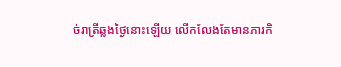ច់រាត្រីឆ្លងថ្ងៃនោះឡើយ លើកលែងតែមានភារកិ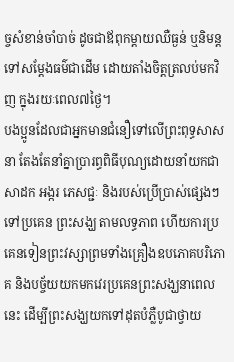ច្ចសំខាន់ចាំបាច់ ដូចជាឪពុកម្តាយឈឺធ្ងន់ ឬនិមន្តទៅសម្ដែងធម៌ជាដើម ដោយតាំងចិត្តត្រលប់មកវិញ ក្នុងរយៈពេល៧ថ្ងៃ។
បងប្អូនដែលជាអ្នកមានជំនឿទៅលើព្រះពុទ្ធសាសនា តែងតែនាំគ្នាប្រារព្ធពិធីបុណ្យដោយនាំយកជាសាដក អង្ករ ភេសជ្ជៈ និងរបស់ប្រើប្រាស់ផ្សេងៗទៅប្រគេន ព្រះសង្ឃ តាមលទ្ធភាព ហើយការប្រគេនទៀនព្រះវស្សាព្រមទាំងគ្រឿងឧបភោគបរិភោគ និងបច្ច័យយកមកវេរប្រគេនព្រះសង្ឃនាពេលនេះ ដើម្បីព្រះសង្ឃយកទៅដុតបំភ្លឺបូជាថ្វាយ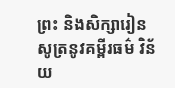ព្រះ និងសិក្សារៀនសូត្រនូវគម្ពីរធម៌ វិន័យ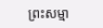ព្រះសម្មា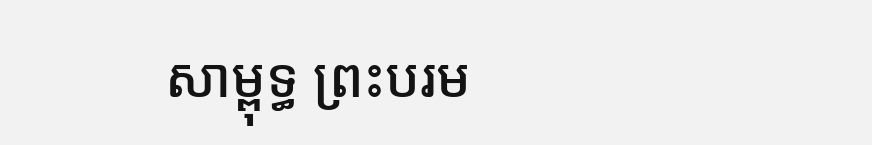សាម្ពុទ្ធ ព្រះបរម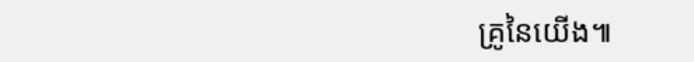គ្រូនៃយើង៕